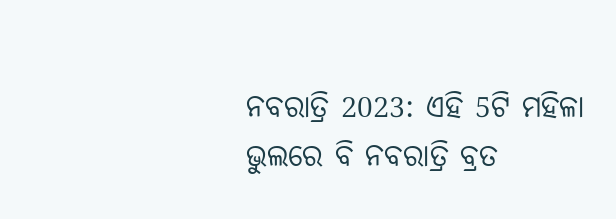ନବରାତ୍ରି 2023: ଏହି 5ଟି ମହିଳା ଭୁଲରେ ବି ନବରାତ୍ରି ବ୍ରତ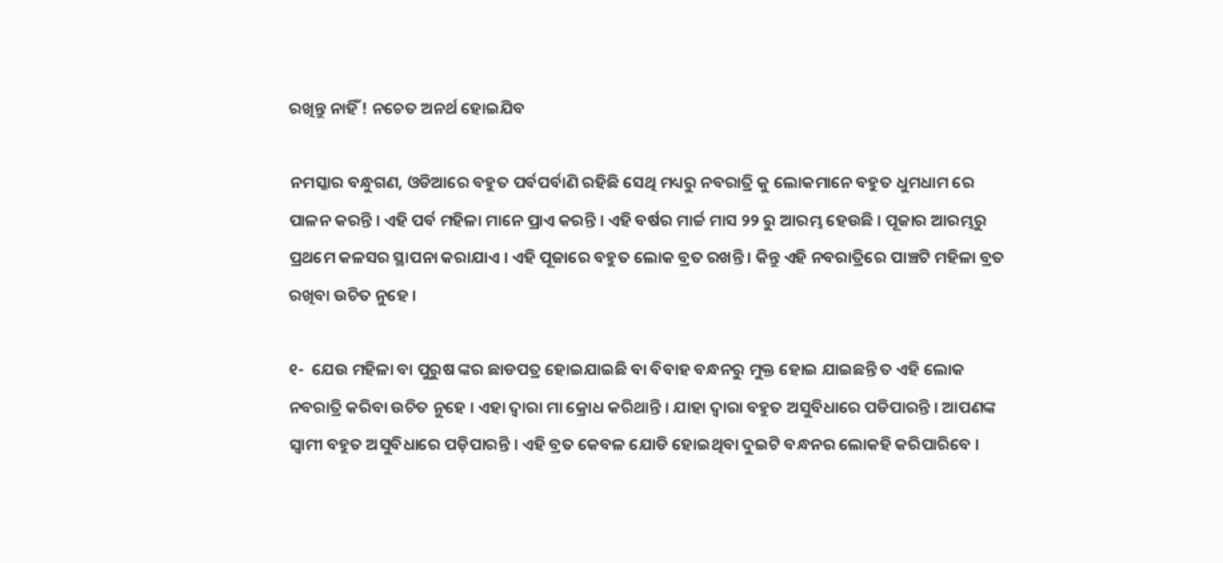ରଖିନ୍ତୁ ନାହିଁ ! ନଚେତ ଅନର୍ଥ ହୋଇଯିବ

ନମସ୍କାର ବନ୍ଧୁଗଣ, ଓଡିଆରେ ବହୁତ ପର୍ବପର୍ବାଣି ରହିଛି ସେଥି ମଧ୍ୟରୁ ନବରାତ୍ରି କୁ ଲୋକମାନେ ବହୁତ ଧୁମଧାମ ରେ ପାଳନ କରନ୍ତି । ଏହି ପର୍ବ ମହିଳା ମାନେ ପ୍ରାଏ କରନ୍ତି । ଏହି ବର୍ଷର ମାର୍ଚ୍ଚ ମାସ ୨୨ ରୁ ଆରମ୍ଭ ହେଉଛି । ପୂଜାର ଆରମ୍ଭରୁ ପ୍ରଥମେ କଳସର ସ୍ଥାପନା କରାଯାଏ । ଏହି ପୂଜାରେ ବହୁତ ଲୋକ ବ୍ରତ ରଖନ୍ତି । କିନ୍ତୁ ଏହି ନବରାତ୍ରିରେ ପାଞ୍ଚଟି ମହିଳା ବ୍ରତ ରଖିବା ଉଚିତ ନୁହେ ।

୧-  ଯେଉ ମହିଳା ବା ପୁରୁଷ ଙ୍କର ଛାଡପତ୍ର ହୋଇଯାଇଛି ବା ବିବାହ ବନ୍ଧନରୁ ମୁକ୍ତ ହୋଇ ଯାଇଛନ୍ତି ତ ଏହି ଲୋକ ନବରାତ୍ରି କରିବା ଉଚିତ ନୁହେ । ଏହା ଦ୍ଵାରା ମା କ୍ରୋଧ କରିଥାନ୍ତି । ଯାହା ଦ୍ଵାରା ବହୁତ ଅସୁବିଧାରେ ପଡିପାରନ୍ତି । ଆପଣଙ୍କ ସ୍ଵାମୀ ବହୁତ ଅସୁବିଧାରେ ପଡ଼ିପାରନ୍ତି । ଏହି ବ୍ରତ କେବଳ ଯୋଡି ହୋଇଥିବା ଦୁଇଟି ବନ୍ଧନର ଲୋକହି କରିପାରିବେ ।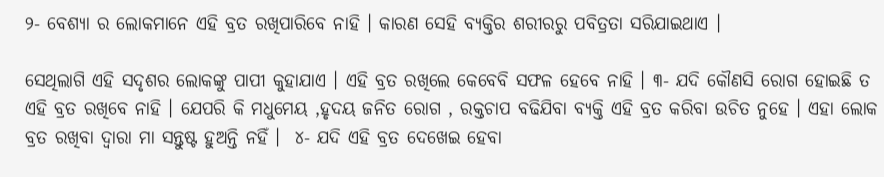୨- ବେଶ୍ୟା ର ଲୋକମାନେ ଏହି ବ୍ରତ ରଖିପାରିବେ ନାହି । କାରଣ ସେହି ବ୍ଯକ୍ତିର ଶରୀରରୁ ପବିତ୍ରତା ସରିଯାଇଥାଏ ।

ସେଥିଲାଗି ଏହି ସଦୃଶର ଲୋକଙ୍କୁ ପାପୀ କୁହାଯାଏ । ଏହି ବ୍ରତ ରଖିଲେ କେବେବି ସଫଳ ହେବେ ନାହି । ୩- ଯଦି କୌଣସି ରୋଗ ହୋଇଛି ତ ଏହି ବ୍ରତ ରଖିବେ ନାହି । ଯେପରି କି ମଧୁମେୟ ,ହୃଦୟ ଜନିତ ରୋଗ , ରକ୍ତଚାପ ବଢିଯିବା ବ୍ୟକ୍ତି ଏହି ବ୍ରତ କରିବା ଉଚିତ ନୁହେ । ଏହା ଲୋକ ବ୍ରତ ରଖିବା ଦ୍ଵାରା ମା ସନ୍ତୁଷ୍ଟ ହୁଅନ୍ତି ନହିଁ ।  ୪- ଯଦି ଏହି ବ୍ରତ ଦେଖେଇ ହେବା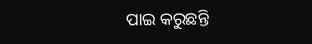ପାଇ କରୁଛନ୍ତି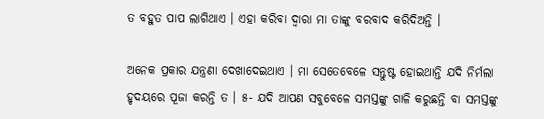ତ ବହୁତ ପାପ ଲାଗିଥାଏ । ଏହା କରିବା ଦ୍ଵାରା ମା ତାଙ୍କୁ ବରବାଦ କରିଦିଅନ୍ତି ।

ଅନେକ ପ୍ରକାର ଯନ୍ତ୍ରଣା ଦେଖାଦେଇଥାଏ । ମା ସେତେବେଳେ ସନ୍ତୁଷ୍ଟ ହୋଇଥାନ୍ତି ଯଦି ନିର୍ମଲା ହୃଦୟରେ ପୂଜା କରନ୍ତି ତ । ୫- ଯଦି ଆପଣ ସବୁବେଳେ ସମସ୍ତଙ୍କୁ ଗାଳି କରୁଛନ୍ତି ବା ସମସ୍ତଙ୍କୁ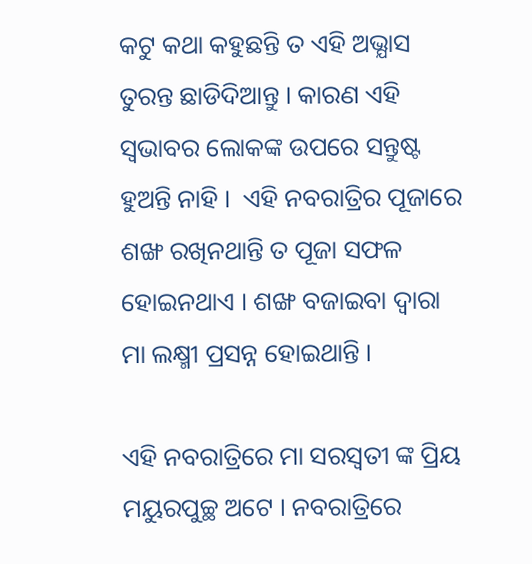କଟୁ କଥା କହୁଛନ୍ତି ତ ଏହି ଅଭ୍ଯାସ ତୁରନ୍ତ ଛାଡିଦିଆନ୍ତୁ । କାରଣ ଏହି ସ୍ଵଭାବର ଲୋକଙ୍କ ଉପରେ ସନ୍ତୁଷ୍ଟ ହୁଅନ୍ତି ନାହି ।  ଏହି ନବରାତ୍ରିର ପୂଜାରେ ଶଙ୍ଖ ରଖିନଥାନ୍ତି ତ ପୂଜା ସଫଳ ହୋଇନଥାଏ । ଶଙ୍ଖ ବଜାଇବା ଦ୍ଵାରା ମା ଲକ୍ଷ୍ମୀ ପ୍ରସନ୍ନ ହୋଇଥାନ୍ତି ।

ଏହି ନବରାତ୍ରିରେ ମା ସରସ୍ଵତୀ ଙ୍କ ପ୍ରିୟ ମୟୁରପୁଚ୍ଛ ଅଟେ । ନବରାତ୍ରିରେ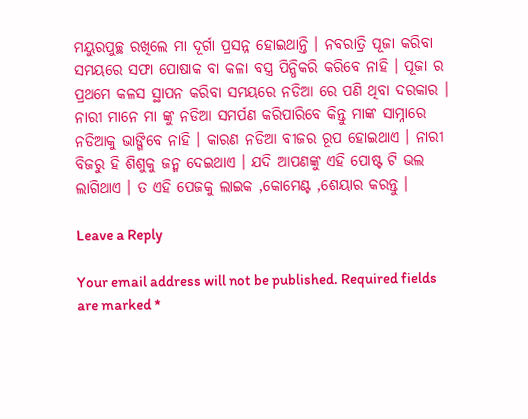ମୟୁରପୁଚ୍ଛ ରଖିଲେ ମା ଦୂର୍ଗା ପ୍ରସନ୍ନ ହୋଇଥାନ୍ତି । ନବରାତ୍ରି ପୂଜା କରିବା ସମୟରେ ସଫା ପୋଷାକ ବା କଳା ବସ୍ତ୍ର ପିନ୍ଧିକରି କରିବେ ନାହି । ପୂଜା ର ପ୍ରଥମେ କଳସ ସ୍ଥାପନ କରିବା ସମୟରେ ନଡିଆ ରେ ପଣି ଥିବା ଦରକାର । ନାରୀ ମାନେ ମା ଙ୍କୁ ନଡିଆ ସମର୍ପଣ କରିପାରିବେ କିନ୍ତୁ ମାଙ୍କ ସାମ୍ନାରେ ନଡିଆକୁ ଭାଙ୍ଗିବେ ନାହି । କାରଣ ନଡିଆ ବୀଜର ରୂପ ହୋଇଥାଏ । ନାରୀ ବିଜରୁ ହି ଶିଶୁକୁ ଜନ୍ମ ଦେଇଥାଏ । ଯଦି ଆପଣଙ୍କୁ ଏହି ପୋଷ୍ଟ ଟି ଭଲ ଲାଗିଥାଏ । ତ ଏହି ପେଜକୁ ଲାଇକ ,କୋମେଣ୍ଟ ,ଶେୟାର କରନ୍ତୁ ।

Leave a Reply

Your email address will not be published. Required fields are marked *